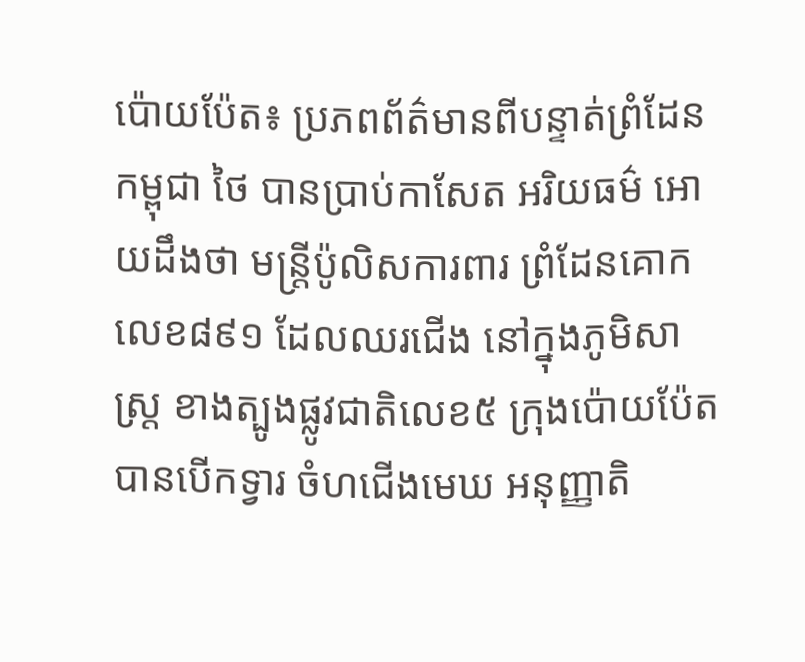ប៉ោយប៉ែត៖ ប្រភពព័ត៌មានពីបន្ទាត់ព្រំដែន កម្ពុជា ថៃ បានប្រាប់កាសែត អរិយធម៌ អោយដឹងថា មន្ត្រីប៉ូលិសការពារ ព្រំដែនគោកលេខ៨៩១ ដែលឈរជើង នៅក្នុងភូមិសាស្ត្រ ខាងត្បូងផ្លូវជាតិលេខ៥ ក្រុងប៉ោយប៉ែត បានបើកទ្វារ ចំហជើងមេឃ អនុញ្ញាតិ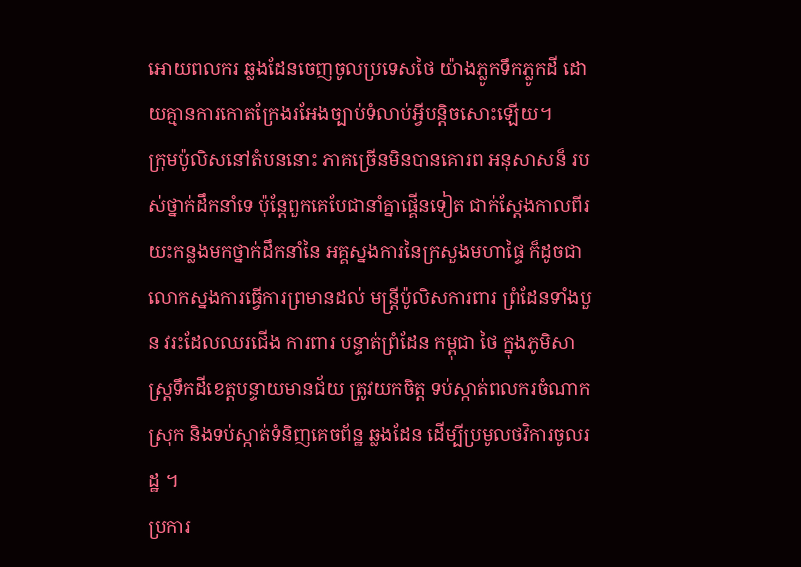អោយពលករ ឆ្លងដែនចេញចូលប្រទេសថៃ យ៉ាងភ្លូកទឹកភ្លូកដី ដោយគ្មានការកោតក្រែងរអែងច្បាប់ទំលាប់អ្វីបន្តិចសោះឡើយ។
ក្រុមប៉ូលិសនៅតំបននោះ ភាគច្រើនមិនបានគោរព អនុសាសន៏ របស់ថ្នាក់ដឹកនាំទេ ប៉ុន្តែពួកគេបែជានាំគ្នាផ្គើនទៀត ជាក់ស្តែងកាលពីរយះកន្លងមកថ្នាក់ដឹកនាំនៃ អគ្គស្នងការនៃក្រសួងមហាផ្ទៃ ក៏ដូចជាលោកស្នងការធ្វើការព្រមានដល់ មន្ត្រីប៉ូលិសការពារ ព្រំដែនទាំងបួន វរះដែលឈរជើង ការពារ បន្ទាត់ព្រំដែន កម្ពុជា ថៃ ក្នុងភូមិសាស្ត្រទឹកដីខេត្តបន្ទាយមានជ័យ ត្រូវយកចិត្ត ទប់ស្កាត់ពលករចំណាកស្រុក និងទប់ស្កាត់ទំនិញគេចព័ន្ឋ ឆ្លងដែន ដើម្បីប្រមូលថវិការចូលរដ្ឋ ។
ប្រការ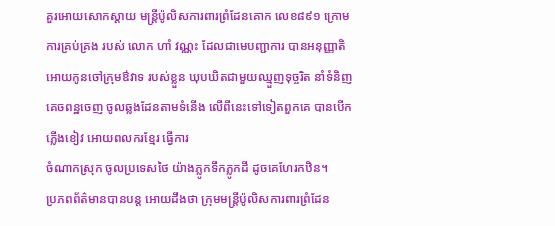គួរអោយសោកស្តាយ មន្ត្រីប៉ូលិសការពារព្រំដែនគោក លេខ៨៩១ ក្រោមការគ្រប់គ្រង របស់ លោក ហាំ វណ្ណះ ដែលជាមេបញ្ជាការ បានអនុញ្ញាតិ អោយកូនចៅក្រុមឳវាទ របស់ខ្លួន ឃុបឃិតជាមួយឈ្មួញទុច្ចរិត នាំទំនិញគេចពន្ឋចេញ ចូលឆ្លងដែនតាមទំនើង លើពីនេះទៅទៀតពួកគេ បានបើកភ្លើងខៀវ អោយពលករខ្មែរ ធ្វើការ
ចំណាកស្រុក ចូលប្រទេសថៃ យ៉ាងភ្លូកទឹកភ្លូកដី ដូចគេហែរកឋិន។
ប្រភពព័ត៌មានបានបន្ត អោយដឹងថា ក្រុមមន្ត្រីប៉ូលិសការពារព្រំដែន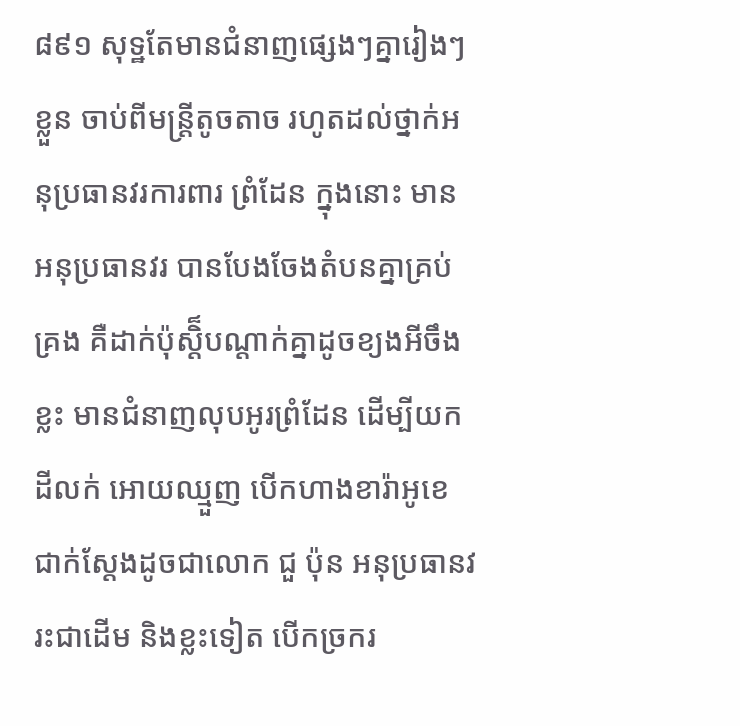៨៩១ សុទ្ឋតែមានជំនាញផ្សេងៗគ្នារៀងៗខ្លួន ចាប់ពីមន្ត្រីតូចតាច រហូតដល់ថ្នាក់អនុប្រធានវរការពារ ព្រំដែន ក្នុងនោះ មានអនុប្រធានវរ បានបែងចែងតំបនគ្នាគ្រប់គ្រង គឺដាក់ប៉ុស្តិ៏បណ្តាក់គ្នាដូចខ្យងអីចឹង ខ្លះ មានជំនាញលុបអូរព្រំដែន ដើម្បីយកដីលក់ អោយឈ្មួញ បើកហាងខារ៉ាអូខេ ជាក់ស្តែងដូចជាលោក ជួ ប៉ុន អនុប្រធានវរះជាដើម និងខ្លះទៀត បើកច្រករ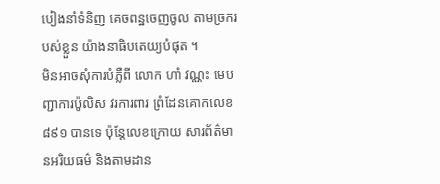បៀងនាំទំនិញ គេចពន្ឋចេញចូល តាមច្រករបស់ខ្លួន យ៉ាងនាធិបតេយ្យបំផុត ។
មិនអាចសុំការបំភ្លឺពី លោក ហាំ វណ្ណះ មេបញ្ជាការប៉ូលិស វរការពារ ព្រំដែនគោកលេខ ៨៩១ បានទេ ប៉ុន្តែលេខក្រោយ សារព័ត៌មានអរិយធម៌ និងតាមដាន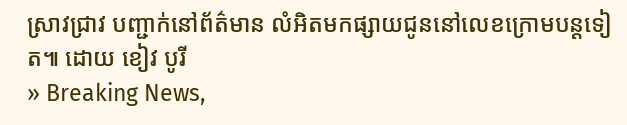ស្រាវជ្រាវ បញ្ជាក់នៅព័ត៌មាន លំអិតមកផ្សាយជូននៅលេខក្រោមបន្តទៀត៕ ដោយ ខៀវ បូរី
» Breaking News,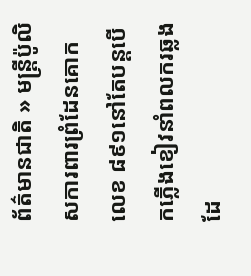ព័ត៌មានជាតិ » មន្ត្រីប៉ូលិសការពារព្រំដែនគោកលេខ ៨៩១នៅតែបន្តបើកភ្លើងខៀវនាំពលករឆ្លងដែ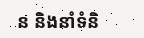ន និងនាំទំនិ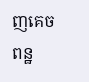ញគេចពន្ឋ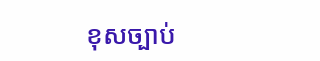ខុសច្បាប់